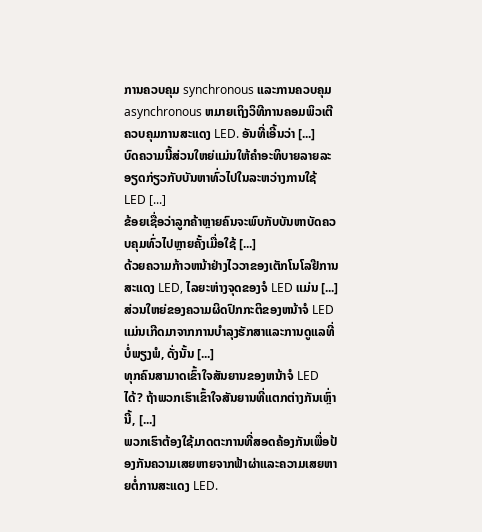ການຄວບຄຸມ synchronous ແລະການຄວບຄຸມ asynchronous ຫມາຍເຖິງວິທີການຄອມພິວເຕີຄວບຄຸມການສະແດງ LED. ອັນທີ່ເອີ້ນວ່າ [...]
ບົດຄວາມນີ້ສ່ວນໃຫຍ່ແມ່ນໃຫ້ຄໍາອະທິບາຍລາຍລະອຽດກ່ຽວກັບບັນຫາທົ່ວໄປໃນລະຫວ່າງການໃຊ້ LED [...]
ຂ້ອຍເຊື່ອວ່າລູກຄ້າຫຼາຍຄົນຈະພົບກັບບັນຫາບັດຄວບຄຸມທົ່ວໄປຫຼາຍຄັ້ງເມື່ອໃຊ້ [...]
ດ້ວຍຄວາມກ້າວຫນ້າຢ່າງໄວວາຂອງເຕັກໂນໂລຢີການສະແດງ LED, ໄລຍະຫ່າງຈຸດຂອງຈໍ LED ແມ່ນ [...]
ສ່ວນໃຫຍ່ຂອງຄວາມຜິດປົກກະຕິຂອງຫນ້າຈໍ LED ແມ່ນເກີດມາຈາກການບໍາລຸງຮັກສາແລະການດູແລທີ່ບໍ່ພຽງພໍ, ດັ່ງນັ້ນ [...]
ທຸກຄົນສາມາດເຂົ້າໃຈສັນຍານຂອງຫນ້າຈໍ LED ໄດ້? ຖ້າພວກເຮົາເຂົ້າໃຈສັນຍານທີ່ແຕກຕ່າງກັນເຫຼົ່ານີ້, [...]
ພວກເຮົາຕ້ອງໃຊ້ມາດຕະການທີ່ສອດຄ້ອງກັນເພື່ອປ້ອງກັນຄວາມເສຍຫາຍຈາກຟ້າຜ່າແລະຄວາມເສຍຫາຍຕໍ່ການສະແດງ LED.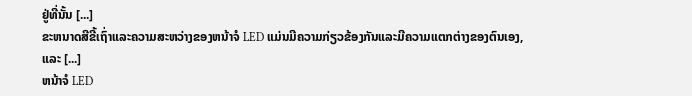ຢູ່ທີ່ນັ້ນ [...]
ຂະຫນາດສີຂີ້ເຖົ່າແລະຄວາມສະຫວ່າງຂອງຫນ້າຈໍ LED ແມ່ນມີຄວາມກ່ຽວຂ້ອງກັນແລະມີຄວາມແຕກຕ່າງຂອງຕົນເອງ, ແລະ [...]
ຫນ້າຈໍ LED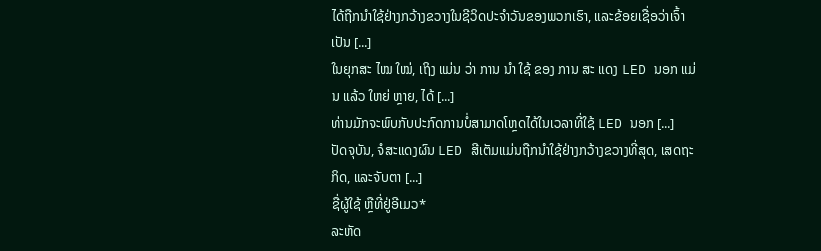ໄດ້ຖືກນໍາໃຊ້ຢ່າງກວ້າງຂວາງໃນຊີວິດປະຈໍາວັນຂອງພວກເຮົາ, ແລະຂ້ອຍເຊື່ອວ່າເຈົ້າເປັນ [...]
ໃນຍຸກສະ ໄໝ ໃໝ່, ເຖິງ ແມ່ນ ວ່າ ການ ນໍາ ໃຊ້ ຂອງ ການ ສະ ແດງ LED ນອກ ແມ່ນ ແລ້ວ ໃຫຍ່ ຫຼາຍ, ໄດ້ [...]
ທ່ານມັກຈະພົບກັບປະກົດການບໍ່ສາມາດໂຫຼດໄດ້ໃນເວລາທີ່ໃຊ້ LED ນອກ [...]
ປັດຈຸບັນ, ຈໍສະແດງຜົນ LED ສີເຕັມແມ່ນຖືກນໍາໃຊ້ຢ່າງກວ້າງຂວາງທີ່ສຸດ, ເສດຖະກິດ, ແລະຈັບຕາ [...]
ຊື່ຜູ້ໃຊ້ ຫຼືທີ່ຢູ່ອີເມວ*
ລະຫັດ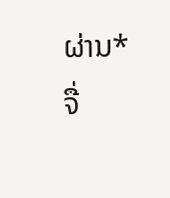ຜ່ານ*
ຈື່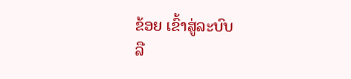ຂ້ອຍ ເຂົ້າສູ່ລະບົບ
ລື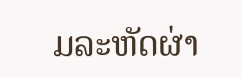ມລະຫັດຜ່າ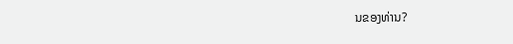ນຂອງທ່ານ?